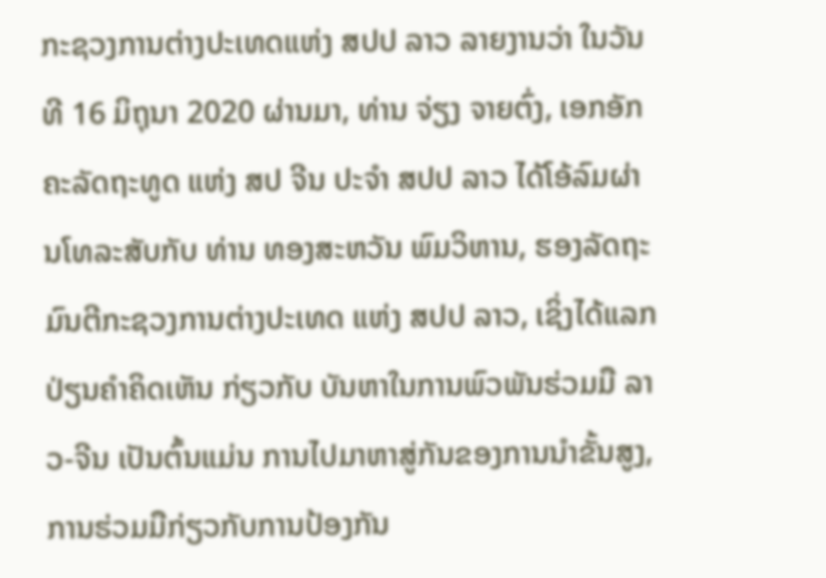ກະຊວງການຕ່າງປະເທດແຫ່ງ ສປປ ລາວ ລາຍງານວ່າ ໃນວັນທີ 16 ມິຖຸນາ 2020 ຜ່ານມາ, ທ່ານ ຈ່ຽງ ຈາຍຕົ່ງ, ເອກອັກຄະລັດຖະທູດ ແຫ່ງ ສປ ຈີນ ປະຈໍາ ສປປ ລາວ ໄດ້ໂອ້ລົມຜ່ານໂທລະສັບກັບ ທ່ານ ທອງສະຫວັນ ພົມວິຫານ, ຮອງລັດຖະມົນຕີກະຊວງການຕ່າງປະເທດ ແຫ່ງ ສປປ ລາວ, ເຊິ່ງໄດ້ແລກປ່ຽນຄໍາຄິດເຫັນ ກ່ຽວກັບ ບັນຫາໃນການພົວພັນຮ່ວມມື ລາວ-ຈີນ ເປັນຕົ້ນແມ່ນ ການໄປມາຫາສູ່ກັນຂອງການນຳຂັ້ນສູງ, ການຮ່ວມມືກ່ຽວກັບການປ້ອງກັນ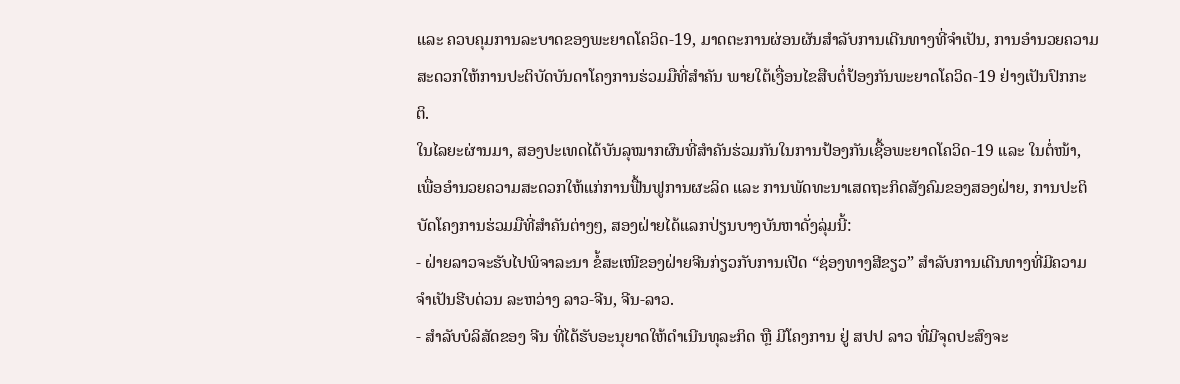ແລະ ຄວບຄຸມການລະບາດຂອງພະຍາດໂຄວິດ-19, ມາດຕະການຜ່ອນຜັນສຳລັບການເດີນທາງທີ່ຈຳເປັນ, ການອຳນວຍຄວາມສະດວກໃຫ້ການປະຕິບັດບັນດາໂຄງການຮ່ວມມືທີ່ສໍາຄັນ ພາຍໃຕ້ເງື່ອນໄຂສືບຕໍ່ປ້ອງກັນພະຍາດໂຄວິດ-19 ຢ່າງເປັນປົກກະຕິ.
ໃນໄລຍະຜ່ານມາ, ສອງປະເທດໄດ້ບັນລຸໝາກຜົນທີ່ສໍາຄັນຮ່ວມກັນໃນການປ້ອງກັນເຊື້ອພະຍາດໂຄວິດ-19 ແລະ ໃນຕໍ່ໜ້າ, ເພື່ອອຳນວຍຄວາມສະດວກໃຫ້ແກ່ການຟື້ນຟູການຜະລິດ ແລະ ການພັດທະນາເສດຖະກິດສັງຄົມຂອງສອງຝ່າຍ, ການປະຕິບັດໂຄງການຮ່ວມມືທີ່ສໍາຄັນຕ່າງໆ, ສອງຝ່າຍໄດ້ແລກປ່ຽນບາງບັນຫາດັ່ງລຸ່ມນີ້:
- ຝ່າຍລາວຈະຮັບໄປພິຈາລະນາ ຂໍ້ສະເໜີຂອງຝ່າຍຈີນກ່ຽວກັບການເປີດ “ຊ່ອງທາງສີຂຽວ” ສຳລັບການເດີນທາງທີ່ມີຄວາມຈຳເປັນຮີບດ່ວນ ລະຫວ່າງ ລາວ-ຈີນ, ຈີນ-ລາວ.
- ສຳລັບບໍລິສັດຂອງ ຈີນ ທີ່ໄດ້ຮັບອະນຸຍາດໃຫ້ດໍາເນີນທຸລະກິດ ຫຼື ມີໂຄງການ ຢູ່ ສປປ ລາວ ທີ່ມີຈຸດປະສົງຈະ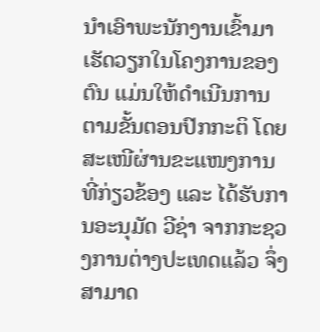ນໍາເອົາພະນັກງານເຂົ້າມາເຮັດວຽກໃນໂຄງການຂອງຕົນ ແມ່ນໃຫ້ດໍາເນີນການຕາມຂັ້ນຕອນປົກກະຕິ ໂດຍສະເໜີຜ່ານຂະແໜງການທີ່ກ່ຽວຂ້ອງ ແລະ ໄດ້ຮັບການອະນຸມັດ ວີຊ່າ ຈາກກະຊວງການຕ່າງປະເທດແລ້ວ ຈຶ່ງສາມາດ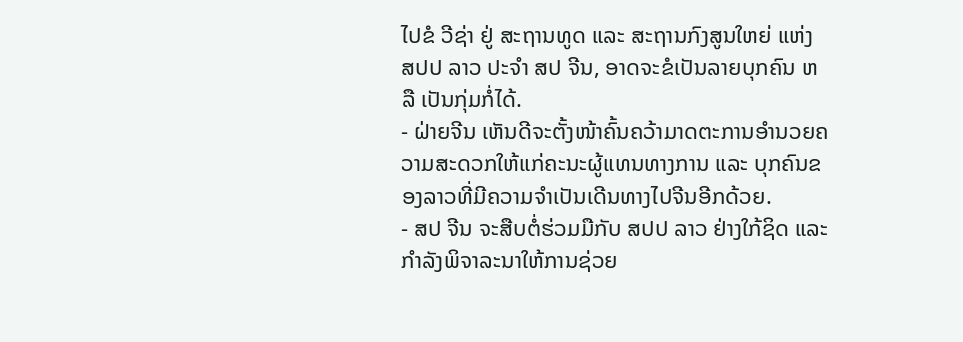ໄປຂໍ ວີຊ່າ ຢູ່ ສະຖານທູດ ແລະ ສະຖານກົງສູນໃຫຍ່ ແຫ່ງ ສປປ ລາວ ປະຈໍາ ສປ ຈີນ, ອາດຈະຂໍເປັນລາຍບຸກຄົນ ຫລື ເປັນກຸ່ມກໍ່ໄດ້.
- ຝ່າຍຈີນ ເຫັນດີຈະຕັ້ງໜ້າຄົ້ນຄວ້າມາດຕະການອໍານວຍຄວາມສະດວກໃຫ້ແກ່ຄະນະຜູ້ແທນທາງການ ແລະ ບຸກຄົນຂອງລາວທີ່ມີຄວາມຈຳເປັນເດີນທາງໄປຈີນອີກດ້ວຍ.
- ສປ ຈີນ ຈະສືບຕໍ່ຮ່ວມມືກັບ ສປປ ລາວ ຢ່າງໃກ້ຊິດ ແລະ ກຳລັງພິຈາລະນາໃຫ້ການຊ່ວຍ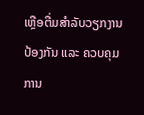ເຫຼືອຕື່ມສຳລັບວຽກງານປ້ອງກັນ ແລະ ຄວບຄຸມການ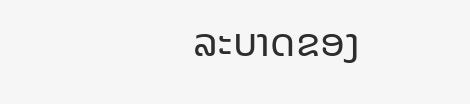ລະບາດຂອງ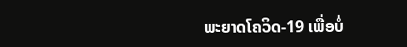ພະຍາດໂຄວິດ-19 ເພື່ອບໍ່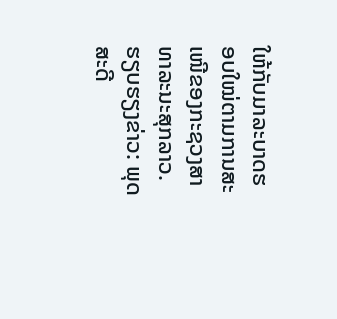ໃຫ້ກັບມາລະບາດຮອບໃໝ່ຕາມການສະເໜີຂອງກະຊວງສາທາລະນະສຸກລາວ.
ຮຽບຮຽງຂ່າວ: ພຸດສະດີ